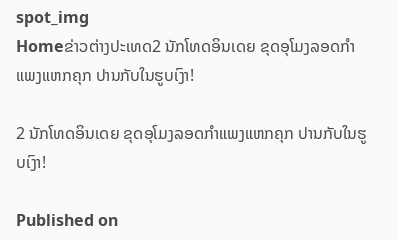spot_img
Homeຂ່າວຕ່າງປະເທດ2 ນັກໂທດອິນເດຍ ຂຸດອຸໂມງລອດກຳແພງແຫກຄຸກ ປານກັບໃນຮູບເງົາ!

2 ນັກໂທດອິນເດຍ ຂຸດອຸໂມງລອດກຳແພງແຫກຄຸກ ປານກັບໃນຮູບເງົາ!

Published on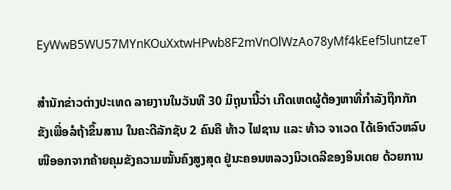EyWwB5WU57MYnKOuXxtwHPwb8F2mVnOlWzAo78yMf4kEef5luntzeT

ສຳນັກຂ່າວຕ່າງປະເທດ ລາຍງານໃນວັນທີ 30 ມິຖຸນານີ້ວ່າ ເກີດເຫດຜູ້ຕ້ອງຫາທີ່ກຳລັງຖືກກັກຂັງເພື່ອລໍຖ້າຂຶ້ນສານ ໃນຄະດີລັກຊັບ 2 ຄົນຄື ທ້າວ ໄຟຊານ ແລະ ທ້າວ ຈາເວດ ໄດ້ເອົາຕົວຫລົບໜີອອກຈາກຄ້າຍຄຸມຂັງຄວາມໝັ້ນຄົງສູງສຸດ ຢູ່ນະຄອນຫລວງນິວເດລີຂອງອິນເດຍ ດ້ວຍການ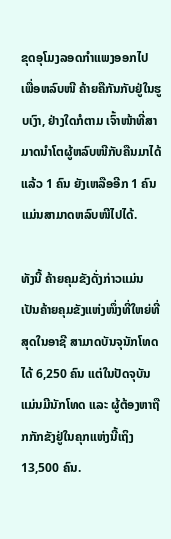ຂຸດອຸໂມງລອດກຳແພງອອກໄປ ເພື່ອຫລົບໜີ ຄ້າຍຄືກັນກັບຢູ່ໃນຮູບເງົາ, ຢ່າງໃດກໍຕາມ ເຈົ້າໜ້າທີ່ສາມາດນຳໂຕຜູ້ຫລົບໜີກັບຄືນມາໄດ້ແລ້ວ 1 ຄົນ ຍັງເຫລືອອີກ 1 ຄົນແມ່ນສາມາດຫລົບໜີໄປໄດ້.

ທັງນີ້ ຄ້າຍຄຸມຂັງດັ່ງກ່າວແມ່ນເປັນຄ້າຍຄຸມຂັງແຫ່ງໜຶ່ງທີ່ໃຫຍ່ທີ່ສຸດໃນອາຊີ ສາມາດບັນຈຸນັກໂທດໄດ້ 6,250 ຄົນ ແຕ່ໃນປັດຈຸບັນແມ່ນມີນັກໂທດ ແລະ ຜູ້ຕ້ອງຫາຖືກກັກຂັງຢູ່ໃນຄຸກແຫ່ງນີ້ເຖິງ 13,500 ຄົນ.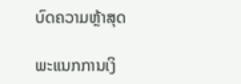ບົດຄວາມຫຼ້າສຸດ

ພະແນກການເງິ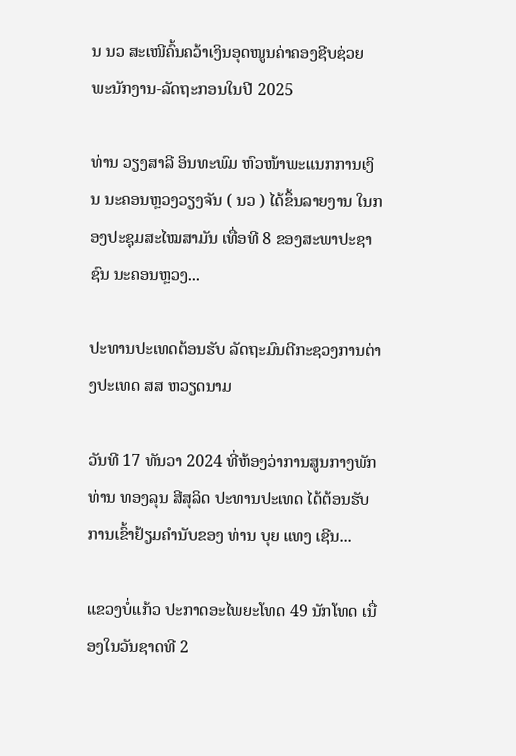ນ ນວ ສະເໜີຄົ້ນຄວ້າເງິນອຸດໜູນຄ່າຄອງຊີບຊ່ວຍ ພະນັກງານ-ລັດຖະກອນໃນປີ 2025

ທ່ານ ວຽງສາລີ ອິນທະພົມ ຫົວໜ້າພະແນກການເງິນ ນະຄອນຫຼວງວຽງຈັນ ( ນວ ) ໄດ້ຂຶ້ນລາຍງານ ໃນກອງປະຊຸມສະໄໝສາມັນ ເທື່ອທີ 8 ຂອງສະພາປະຊາຊົນ ນະຄອນຫຼວງ...

ປະທານປະເທດຕ້ອນຮັບ ລັດຖະມົນຕີກະຊວງການຕ່າງປະເທດ ສສ ຫວຽດນາມ

ວັນທີ 17 ທັນວາ 2024 ທີ່ຫ້ອງວ່າການສູນກາງພັກ ທ່ານ ທອງລຸນ ສີສຸລິດ ປະທານປະເທດ ໄດ້ຕ້ອນຮັບການເຂົ້າຢ້ຽມຄຳນັບຂອງ ທ່ານ ບຸຍ ແທງ ເຊີນ...

ແຂວງບໍ່ແກ້ວ ປະກາດອະໄພຍະໂທດ 49 ນັກໂທດ ເນື່ອງໃນວັນຊາດທີ 2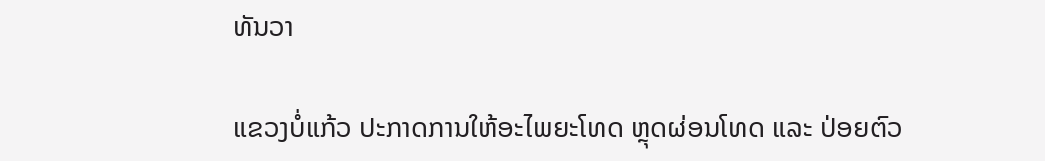ທັນວາ

ແຂວງບໍ່ແກ້ວ ປະກາດການໃຫ້ອະໄພຍະໂທດ ຫຼຸດຜ່ອນໂທດ ແລະ ປ່ອຍຕົວ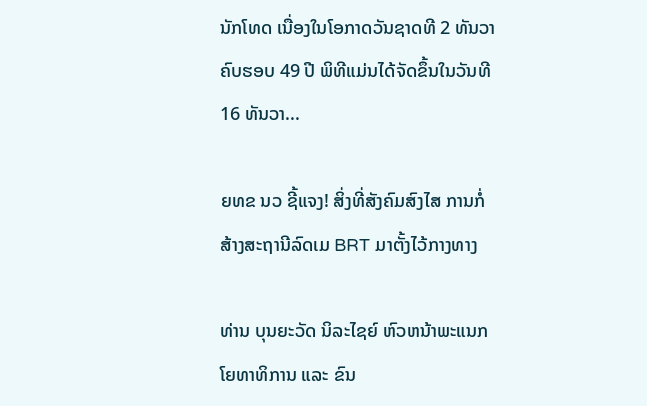ນັກໂທດ ເນື່ອງໃນໂອກາດວັນຊາດທີ 2 ທັນວາ ຄົບຮອບ 49 ປີ ພິທີແມ່ນໄດ້ຈັດຂຶ້ນໃນວັນທີ 16 ທັນວາ...

ຍທຂ ນວ ຊີ້ແຈງ! ສິ່ງທີ່ສັງຄົມສົງໄສ ການກໍ່ສ້າງສະຖານີລົດເມ BRT ມາຕັ້ງໄວ້ກາງທາງ

ທ່ານ ບຸນຍະວັດ ນິລະໄຊຍ໌ ຫົວຫນ້າພະແນກໂຍທາທິການ ແລະ ຂົນ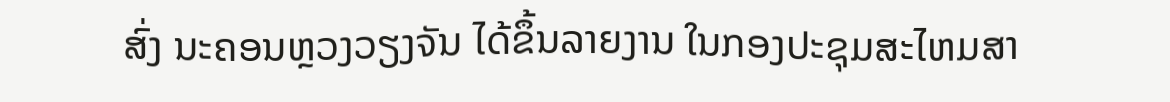ສົ່ງ ນະຄອນຫຼວງວຽງຈັນ ໄດ້ຂຶ້ນລາຍງານ ໃນກອງປະຊຸມສະໄຫມສາ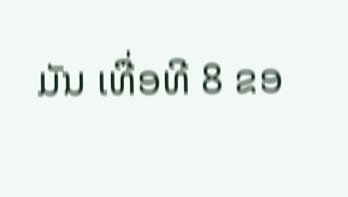ມັນ ເທື່ອທີ 8 ຂອ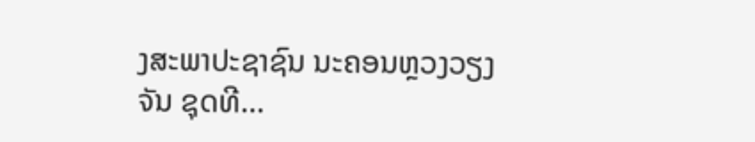ງສະພາປະຊາຊົນ ນະຄອນຫຼວງວຽງຈັນ ຊຸດທີ...